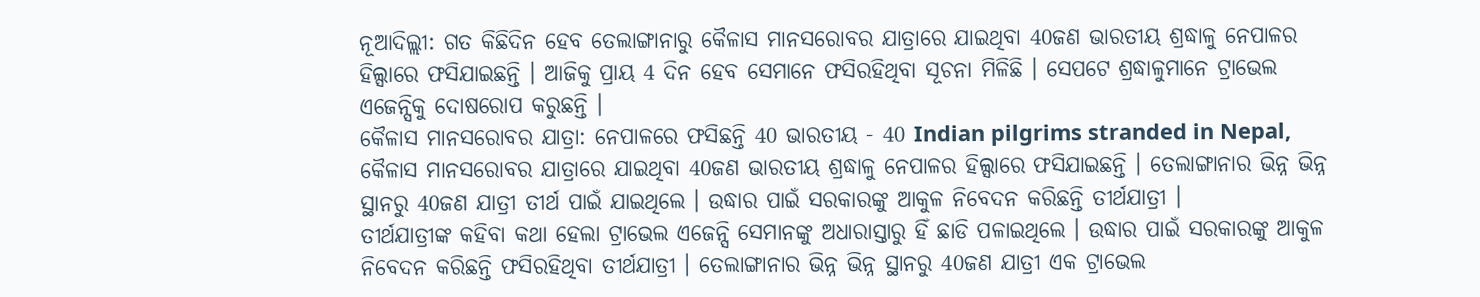ନୂଆଦିଲ୍ଲୀ: ଗତ କିଛିଦିନ ହେବ ତେଲାଙ୍ଗାନାରୁ କୈଳାସ ମାନସରୋବର ଯାତ୍ରାରେ ଯାଇଥିବା 40ଜଣ ଭାରତୀୟ ଶ୍ରଦ୍ଧାଳୁ ନେପାଳର ହିଲ୍ସାରେ ଫସିଯାଇଛନ୍ତି । ଆଜିକୁ ପ୍ରାୟ 4 ଦିନ ହେବ ସେମାନେ ଫସିରହିଥିବା ସୂଚନା ମିଳିଛି । ସେପଟେ ଶ୍ରଦ୍ଧାଳୁମାନେ ଟ୍ରାଭେଲ ଏଜେନ୍ସିକୁ ଦୋଷରୋପ କରୁଛନ୍ତି ।
କୈଳାସ ମାନସରୋବର ଯାତ୍ରା: ନେପାଳରେ ଫସିଛନ୍ତି 40 ଭାରତୀୟ - 40 Indian pilgrims stranded in Nepal,
କୈଳାସ ମାନସରୋବର ଯାତ୍ରାରେ ଯାଇଥିବା 40ଜଣ ଭାରତୀୟ ଶ୍ରଦ୍ଧାଳୁ ନେପାଳର ହିଲ୍ସାରେ ଫସିଯାଇଛନ୍ତି । ତେଲାଙ୍ଗାନାର ଭିନ୍ନ ଭିନ୍ନ ସ୍ଥାନରୁ 40ଜଣ ଯାତ୍ରୀ ତୀର୍ଥ ପାଇଁ ଯାଇଥିଲେ । ଉଦ୍ଧାର ପାଇଁ ସରକାରଙ୍କୁ ଆକୁଳ ନିବେଦନ କରିଛନ୍ତି ତୀର୍ଥଯାତ୍ରୀ ।
ତୀର୍ଥଯାତ୍ରୀଙ୍କ କହିବା କଥା ହେଲା ଟ୍ରାଭେଲ ଏଜେନ୍ସି ସେମାନଙ୍କୁ ଅଧାରାସ୍ତାରୁ ହିଁ ଛାଡି ପଳାଇଥିଲେ । ଉଦ୍ଧାର ପାଇଁ ସରକାରଙ୍କୁ ଆକୁଳ ନିବେଦନ କରିଛନ୍ତି ଫସିରହିଥିବା ତୀର୍ଥଯାତ୍ରୀ । ତେଲାଙ୍ଗାନାର ଭିନ୍ନ ଭିନ୍ନ ସ୍ଥାନରୁ 40ଜଣ ଯାତ୍ରୀ ଏକ ଟ୍ରାଭେଲ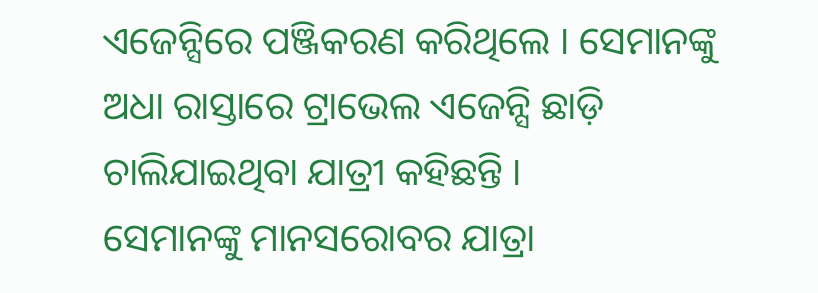ଏଜେନ୍ସିରେ ପଞ୍ଜିକରଣ କରିଥିଲେ । ସେମାନଙ୍କୁ ଅଧା ରାସ୍ତାରେ ଟ୍ରାଭେଲ ଏଜେନ୍ସି ଛାଡ଼ି ଚାଲିଯାଇଥିବା ଯାତ୍ରୀ କହିଛନ୍ତି ।
ସେମାନଙ୍କୁ ମାନସରୋବର ଯାତ୍ରା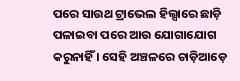ପରେ ସାଉଥ ଟ୍ରାଭେଲ ହିଲ୍ସାରେ ଛାଡ଼ି ପଳାଇବା ପରେ ଆଉ ଯୋଗାଯୋଗ କରୁନାହିଁ । ସେହି ଅଞ୍ଚଳରେ ଚାଡ଼ିଆଡ଼େ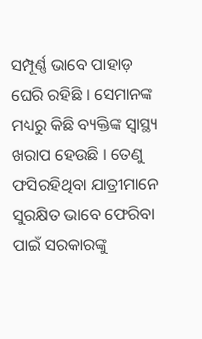ସମ୍ପୂର୍ଣ୍ଣ ଭାବେ ପାହାଡ଼ ଘେରି ରହିଛି । ସେମାନଙ୍କ ମଧ୍ୟରୁ କିଛି ବ୍ୟକ୍ତିଙ୍କ ସ୍ବାସ୍ଥ୍ୟ ଖରାପ ହେଉଛି । ତେଣୁ ଫସିରହିଥିବା ଯାତ୍ରୀମାନେ ସୁରକ୍ଷିତ ଭାବେ ଫେରିବା ପାଇଁ ସରକାରଙ୍କୁ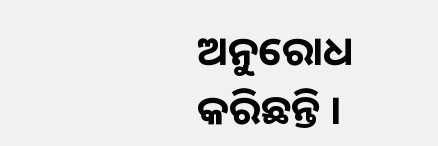ଅନୁରୋଧ କରିଛନ୍ତି ।